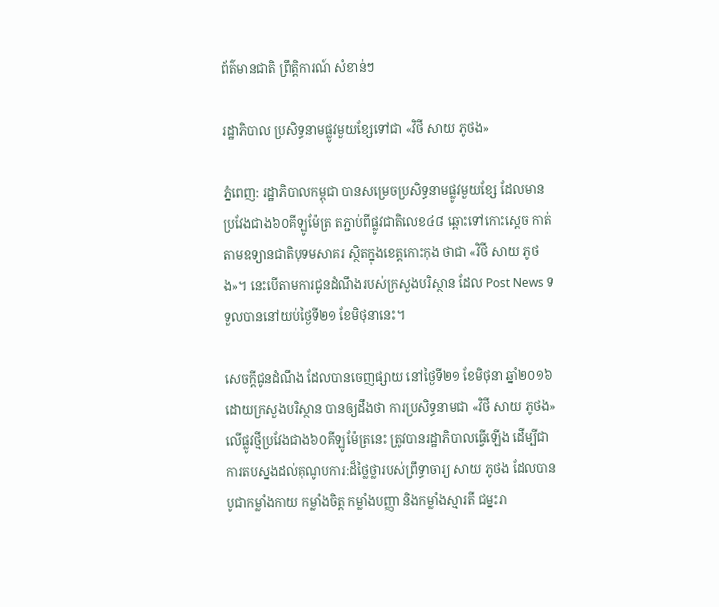ព័ត៌មានជាតិ ព្រឹត្តិការណ៍ សំខាន់ៗ

រដ្ឋាភិបាល ប្រសិទ្ធនាមផ្លូវមួយខ្សែទៅជា «វិថី សាយ ភូថង»

ភ្នំពេញ: រដ្ឋាភិបាលកម្ពុជា បានសម្រេចប្រសិទ្ធនាមផ្លូវមួយខ្សែ ដែលមានប្រវែងជាង៦០គីឡូម៉ែត្រ តភ្ជាប់ពីផ្លូវជាតិលេខ៤៨ ឆ្ពោះទៅកោះស្ដេច កាត់តាមឧទ្យានជាតិបុទមសាគរ ស្ថិតក្នុងខេត្តកោះកុង ថាជា «វិថី សាយ ភូថង»។ នេះបើតាមការជូនដំណឹងរបស់ក្រសួងបរិស្ថាន ដែល Post News ទទួលបាននៅយប់ថ្ងៃទី២១ ខែមិថុនានេះ។

សេចក្ដីជូនដំណឹង ដែលបានចេញផ្សាយ នៅថ្ងៃទី២១ ខែមិថុនា ឆ្នាំ២០១៦ ដោយក្រសួងបរិស្ថាន បានឲ្យដឹងថា ការប្រសិទ្ធនាមជា «វិថី សាយ ភូថង» លើផ្លូវថ្មីប្រវែងជាង៦០គីឡូម៉ែត្រនេះ ត្រូវបានរដ្ឋាភិបាលធ្វើឡើង ដើម្បីជាការតបស្នងដល់គុណូបការ:ដ៏ថ្លៃថ្លារបស់ព្រឹទ្ធាចារ្យ សាយ ភូថង ដែលបានបូជាកម្លាំងកាយ កម្លាំងចិត្ត កម្លាំងបញ្ញា និងកម្លាំងស្មារតី ជម្នះរា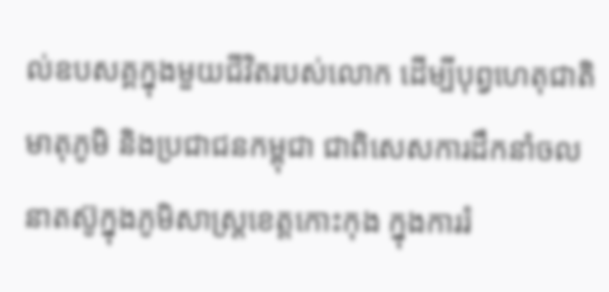ល់ឧបសគ្គក្នុងមួយជីវិតរបស់លោក ដើម្បីបុព្វហេតុជាតិមាតុភូមិ និងប្រជាជនកម្ពុជា ជាពិសេសការដឹកនាំចលនាតស៊ូក្នុងភូមិសាស្ត្រខេត្តកោះកុង ក្នុងការរំ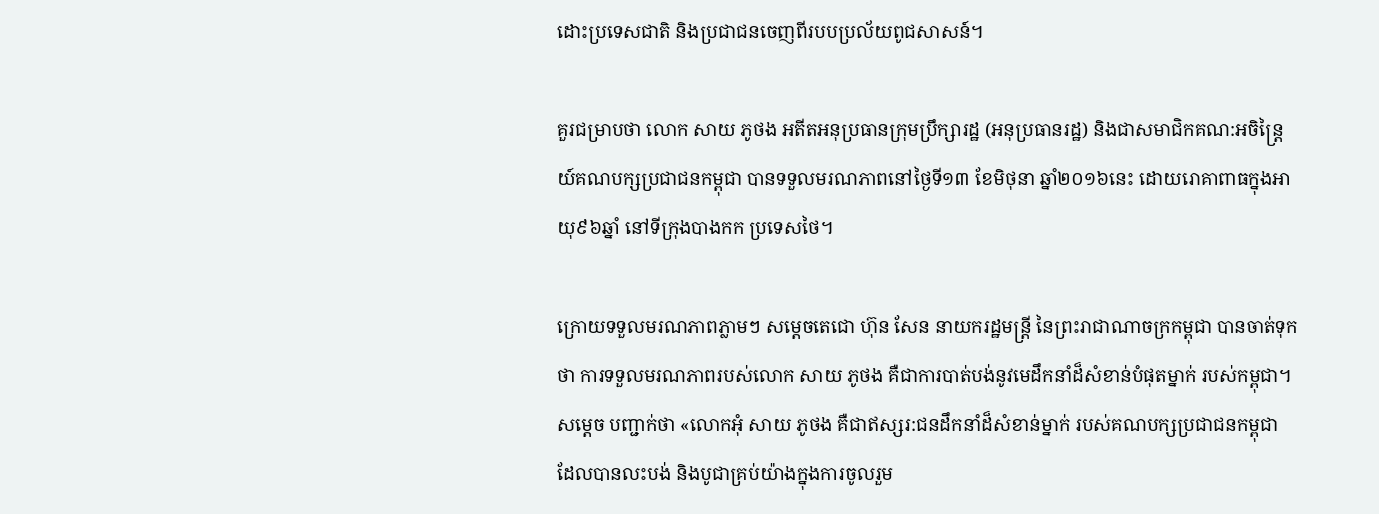ដោះប្រទេសជាតិ និងប្រជាជនចេញពីរបបប្រល័យពូជសាសន៍។

គួរជម្រាបថា លោក សាយ ភូថង អតីតអនុប្រធានក្រុមប្រឹក្សារដ្ឋ (អនុប្រធានរដ្ឋ) និងជាសមាជិកគណ:អចិន្ត្រៃយ៍គណបក្សប្រជាជនកម្ពុជា បានទទួលមរណភាពនៅថ្ងៃទី១៣ ខែមិថុនា ឆ្នាំ២០១៦នេះ ដោយរោគាពាធក្នុងអាយុ៩៦ឆ្នាំ នៅទីក្រុងបាងកក ប្រទេសថៃ។

ក្រោយទទួលមរណភាពភ្លាមៗ សម្ដេចតេជោ ហ៊ុន សែន នាយករដ្ឋមន្ត្រី នៃព្រះរាជាណាចក្រកម្ពុជា បានចាត់ទុកថា ការទទួលមរណភាពរបស់លោក សាយ ភូថង គឺជាការបាត់បង់នូវមេដឹកនាំដ៏សំខាន់បំផុតម្នាក់ របស់កម្ពុជា។ សម្ដេច បញ្ជាក់ថា «លោកអុំ សាយ ភូថង គឺជាឥស្សរ:ជនដឹកនាំដ៏សំខាន់ម្នាក់ របស់គណបក្សប្រជាជនកម្ពុជា ដែលបានលះបង់ និងបូជាគ្រប់យ៉ាងក្នុងការចូលរួម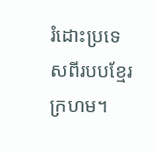រំដោះប្រទេសពីរបបខ្មែរក្រហម។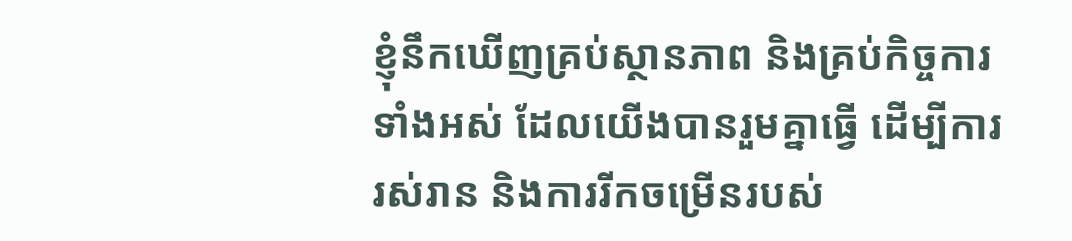ខ្ញុំនឹកឃើញគ្រប់ស្ថានភាព និងគ្រប់កិច្ចការទាំងអស់ ដែលយើងបានរួមគ្នាធ្វើ ដើម្បីការរស់រាន និងការរីកចម្រើនរបស់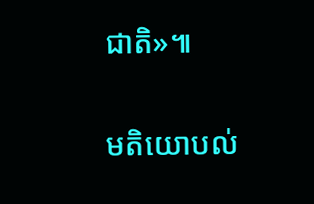ជាតិ»៕

មតិយោបល់